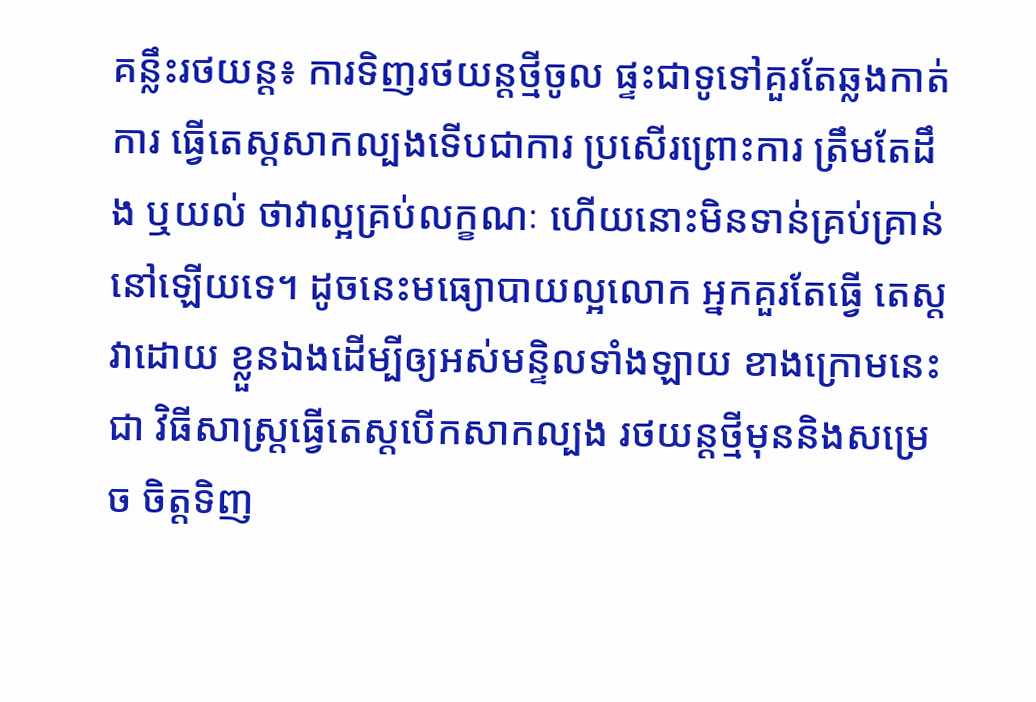គន្លឹះរថយន្ត៖ ការទិញរថយន្តថ្មីចូល ផ្ទះជាទូទៅគួរតែឆ្លងកាត់ការ ធ្វើតេស្តសាកល្បងទើបជាការ ប្រសើរព្រោះការ ត្រឹមតែដឹង ឬយល់ ថាវាល្អគ្រប់លក្ខណៈ ហើយនោះមិនទាន់គ្រប់គ្រាន់នៅឡើយទេ។ ដូចនេះមធ្យោបាយល្អលោក អ្នកគួរតែធ្វើ តេស្តវាដោយ ខ្លួនឯងដើម្បីឲ្យអស់មន្ទិលទាំងឡាយ ខាងក្រោមនេះជា វិធីសាស្រ្តធ្វើតេស្តបើកសាកល្បង រថយន្តថ្មីមុននិងសម្រេច ចិត្តទិញ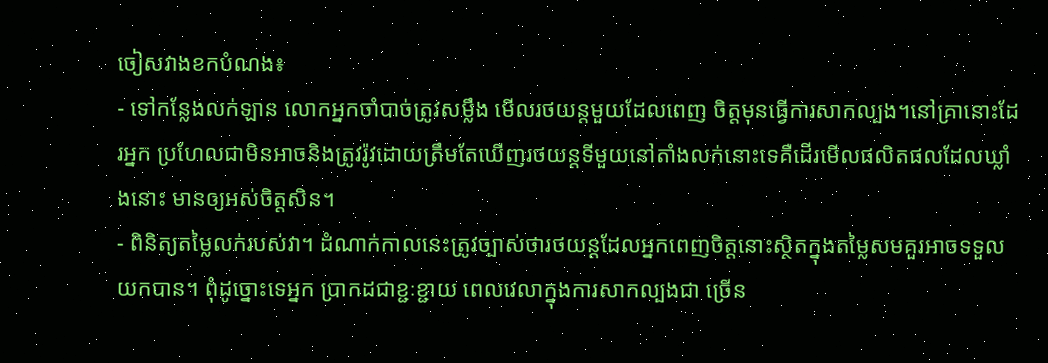ចៀសវាងខកបំណង៖
- ទៅកន្លែងលក់ឡាន លោកអ្នកចាំបាច់ត្រូវសម្លឹង មើលរថយន្តមួយដែលពេញ ចិត្តមុនធ្វើការសាកល្បង។នៅគ្រានោះដែរអ្នក ប្រហែលជាមិនអាចនិងត្រូវរ៉ូវដោយត្រឹមតែឃើញរថយន្តទីមួយនៅតាំងលក់នោះទេគឺដើរមើលផលិតផលដែលឃ្លាំងនោះ មានឲ្យអស់ចិត្តសិន។
- ពិនិត្យតម្លៃលក់របស់វា។ ដំណាក់កាលនេះត្រូវច្បាស់ថារថយន្តដែលអ្នកពេញចិត្តនោះស្ថិតក្នុងតម្លៃសមគួរអាចទទួល យកបាន។ ពុំដូច្នោះទេអ្នក បា្រកដជាខ្ជៈខ្ជាយ ពេលវេលាក្នុងការសាកល្បងជា ច្រើន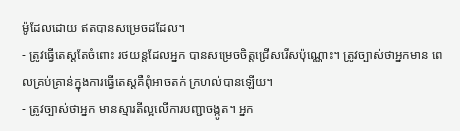ម៉ូដែលដោយ ឥតបានសម្រេចដដែល។
- ត្រូវធ្វើតេស្តតែចំពោះ រថយន្តដែលអ្នក បានសម្រេចចិត្តជ្រើសរើសប៉ុណ្ណោះ។ ត្រូវច្បាស់ថាអ្នកមាន ពេលគ្រប់គ្រាន់ក្នុងការធ្វើតេស្តគឺពុំអាចតក់ ក្រហល់បានឡើយ។
- ត្រូវច្បាស់ថាអ្នក មានស្មារតីល្អលើការបញ្ជាចង្កូត។ អ្នក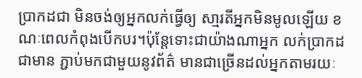បា្រកដជា មិនចង់ឲ្យអ្នកលក់ធ្វើឲ្យ សា្មរតីអ្នកមិនមូលឡើយ ខណៈពេលកំពុងបើកបរ។ប៉ុន្តែទោះជាយ៉ាងណាអ្នក លក់បា្រកដជាមាន ភ្ជាប់មកជាមួយនូវព័ត៌ មានជាច្រើនដល់អ្នកតាមរយៈ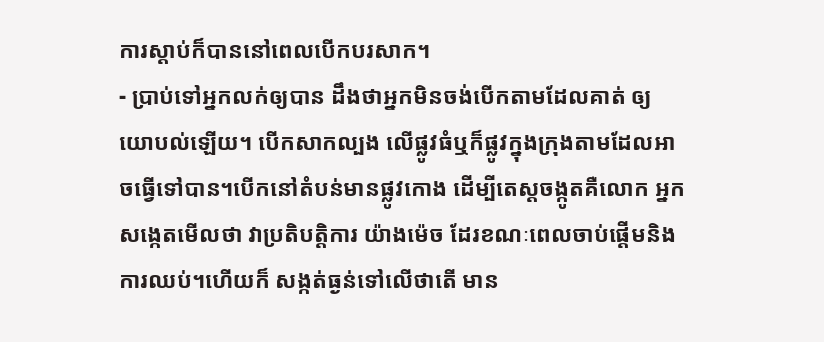ការស្តាប់ក៏បាននៅពេលបើកបរសាក។
- បា្រប់ទៅអ្នកលក់ឲ្យបាន ដឹងថាអ្នកមិនចង់បើកតាមដែលគាត់ ឲ្យយោបល់ឡើយ។ បើកសាកល្បង លើផ្លូវធំឬក៏ផ្លូវក្នុងក្រុងតាមដែលអាចធ្វើទៅបាន។បើកនៅតំបន់មានផ្លូវកោង ដើម្បីតេស្តចង្កូតគឺលោក អ្នកសង្កេតមើលថា វាប្រតិបត្តិការ យ៉ាងម៉េច ដែរខណៈពេលចាប់ផ្តើមនិងការឈប់។ហើយក៏ សង្កត់ធ្ងន់ទៅលើថាតើ មាន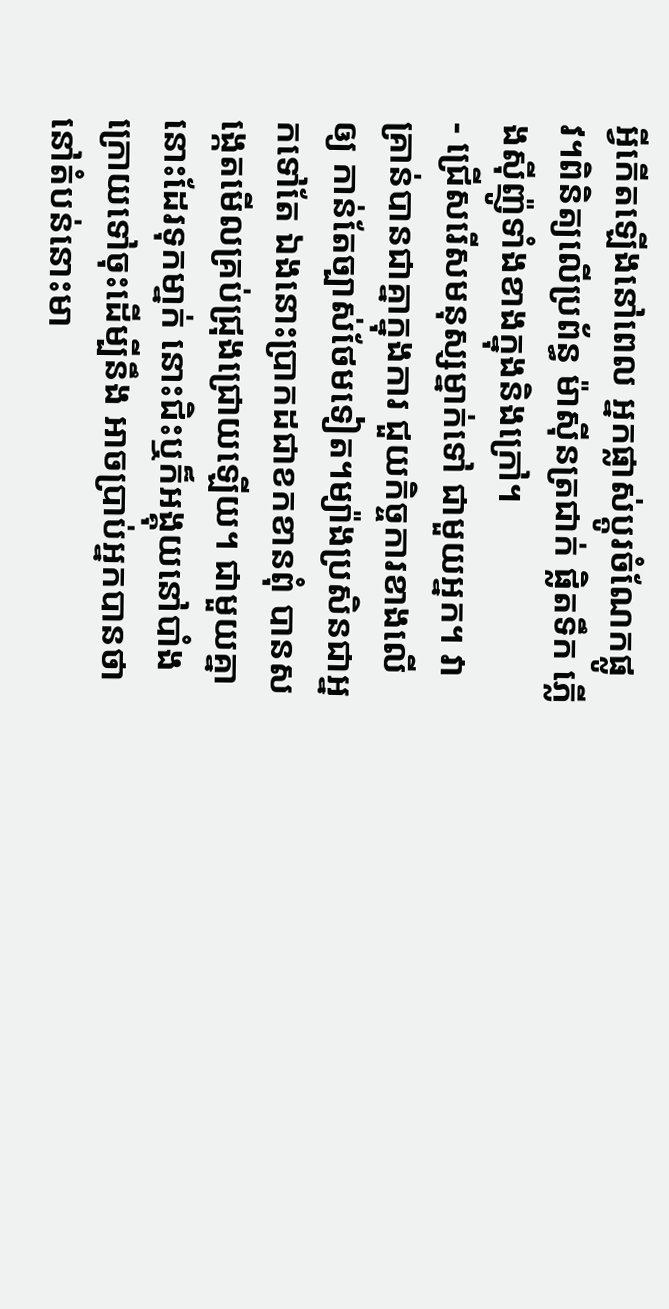អ្វីកើតឡើងនៅពេល អ្នកផ្លាស់ប្តូរចំណែកផ្លូវ។ពិនិត្យលើប្រព័ន្ធ ម៉ាស៊ីនត្រជាក់ ផ្លិតទឹក ភ្លើងស៊ីញ៉ូទាំងខាងក្នុងនិងក្រៅ។
- ជ្រើសរើសមនុស្សម្នាក់ទៅ ជាមួយអ្នក។ វាគ្រាន់បានជាគ្នាក្នុងការ ជួយកិច្ចការខាងលើឲ្យ កាន់តែច្បាស់ថែមទៀត។ម្យ៉ាងប្រសិនជាអ្នកទៅតែ ឯងនោះបា្រកដជាខកខានពុំ បានសង្កេតមើលគ្រប់ជ្រុងជ្រោយឡើយ។ ជាមួយគ្នានោះដែរទុកមា្នក់ នោះជិះឬក៏អង្គុយនៅបាំង ក្រោយទៅចុះដើម្បីនឹង អាចបា្រប់អ្នកបានថា នៅតំបន់នោះមា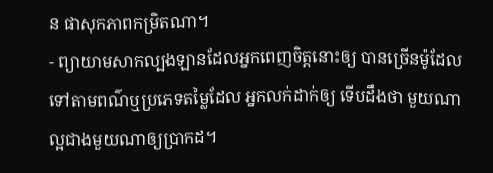ន ផាសុកភាពកម្រិតណា។
- ព្យាយាមសាកល្បងឡានដែលអ្នកពេញចិត្តនោះឲ្យ បានច្រើនម៉ូដែលទៅតាមពណ៌ឬប្រភេទតម្លៃដែល អ្នកលក់ដាក់ឲ្យ ទើបដឹងថា មួយណាល្អជាងមួយណាឲ្យបា្រកដ។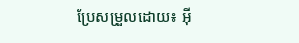ប្រែសម្រួលដោយ៖ អ៊ី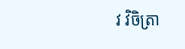វ វិចិត្រា